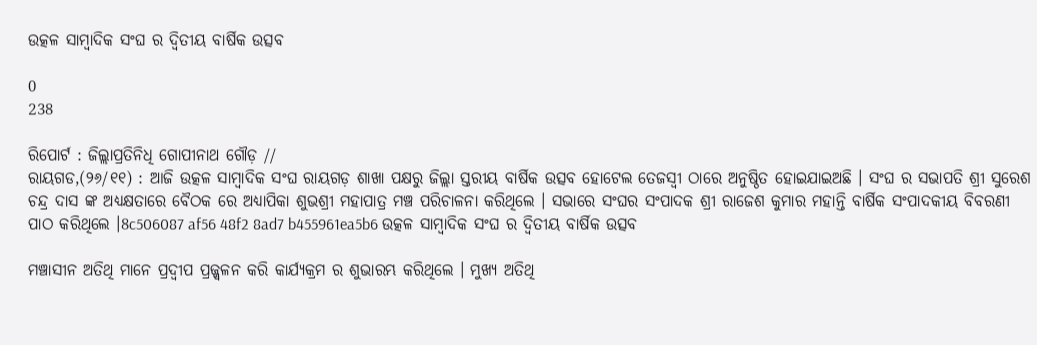ଉତ୍କଳ ସାମ୍ବାଦିକ ସଂଘ ର ଦ୍ଵିତୀୟ ବାର୍ଷିକ ଉତ୍ସବ

0
238

ରିପୋର୍ଟ : ଜିଲ୍ଲାପ୍ରତିନିଧି ଗୋପୀନାଥ ଗୌଡ଼ //
ରାୟଗଡ,(୨୬/୧୧) : ଆଜି ଉତ୍କଳ ସାମ୍ବାଦିକ ସଂଘ ରାୟଗଡ଼ ଶାଖା ପକ୍ଷରୁ ଜିଲ୍ଲା ସ୍ତରୀୟ ବାର୍ଷିକ ଉତ୍ସବ ହୋଟେଲ ତେଜସ୍ଵୀ ଠାରେ ଅନୁଷ୍ଠିତ ହୋଇଯାଇଅଛି । ସଂଘ ର ସଭାପତି ଶ୍ରୀ ସୁରେଶ ଚନ୍ଦ୍ର ଦାସ ଙ୍କ ଅଧ୍ୟକ୍ଷତାରେ ବୈଠକ ରେ ଅଧ୍ୟାପିକା ଶୁଭଶ୍ରୀ ମହାପାତ୍ର ମଞ୍ଚ ପରିଚାଳନା କରିଥିଲେ । ସଭାରେ ସଂଘର ସଂପାଦକ ଶ୍ରୀ ରାଜେଶ କୁମାର ମହାନ୍ତି ବାର୍ଷିକ ସଂପାଦକୀୟ ବିବରଣୀ ପାଠ କରିଥିଲେ ।8c506087 af56 48f2 8ad7 b455961ea5b6 ଉତ୍କଳ ସାମ୍ବାଦିକ ସଂଘ ର ଦ୍ଵିତୀୟ ବାର୍ଷିକ ଉତ୍ସବ

ମଞ୍ଚାସୀନ ଅତିଥି ମାନେ ପ୍ରଦ୍ଵୀପ ପ୍ରଜ୍ଜ୍ୱଳନ କରି କାର୍ଯ୍ୟକ୍ରମ ର ଶୁଭାରମ୍ଭ କରିଥିଲେ । ମୁଖ୍ୟ ଅତିଥି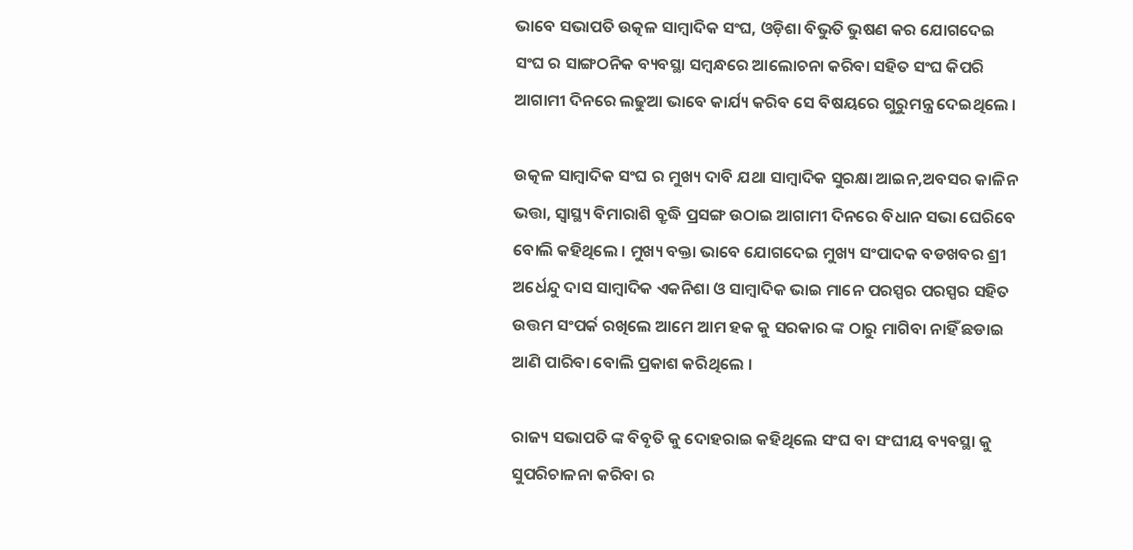ଭାବେ ସଭାପତି ଉତ୍କଳ ସାମ୍ବାଦିକ ସଂଘ, ଓଡ଼ିଶା ବିଭୁତି ଭୁଷଣ କର ଯୋଗଦେଇ ସଂଘ ର ସାଙ୍ଗଠନିକ ବ୍ୟବସ୍ଥା ସମ୍ଵନ୍ଧରେ ଆଲୋଚନା କରିବା ସହିତ ସଂଘ କିପରି ଆଗାମୀ ଦିନରେ ଲଢୁଆ ଭାବେ କାର୍ଯ୍ୟ କରିବ ସେ ବିଷୟରେ ଗୁରୁମନ୍ତ୍ର ଦେଇଥିଲେ ।

ଉତ୍କଳ ସାମ୍ବାଦିକ ସଂଘ ର ମୁଖ୍ୟ ଦାବି ଯଥା ସାମ୍ବାଦିକ ସୁରକ୍ଷା ଆଇନ,ଅବସର କାଳିନ ଭତ୍ତା, ସ୍ଵାସ୍ଥ୍ୟ ବିମାରାଶି ବ୍ରୃଦ୍ଧି ପ୍ରସଙ୍ଗ ଉଠାଇ ଆଗାମୀ ଦିନରେ ବିଧାନ ସଭା ଘେରିବେ ବୋଲି କହିଥିଲେ । ମୁଖ୍ୟ ବକ୍ତା ଭାବେ ଯୋଗଦେଇ ମୁଖ୍ୟ ସଂପାଦକ ବଡଖବର ଶ୍ରୀ ଅର୍ଧେନ୍ଦୁ ଦାସ ସାମ୍ବାଦିକ ଏକନିଶା ଓ ସାମ୍ବାଦିକ ଭାଇ ମାନେ ପରସ୍ପର ପରସ୍ପର ସହିତ ଉତ୍ତମ ସଂପର୍କ ରଖିଲେ ଆମେ ଆମ ହକ କୁ ସରକାର ଙ୍କ ଠାରୁ ମାଗିବା ନାହିଁ ଛଡାଇ ଆଣି ପାରିବା ବୋଲି ପ୍ରକାଶ କରିଥିଲେ ।

ରାଜ୍ୟ ସଭାପତି ଙ୍କ ବିବୃତି କୁ ଦୋହରାଇ କହିଥିଲେ ସଂଘ ବା ସଂଘୀୟ ବ୍ୟବସ୍ଥା କୁ ସୁପରିଚାଳନା କରିବା ର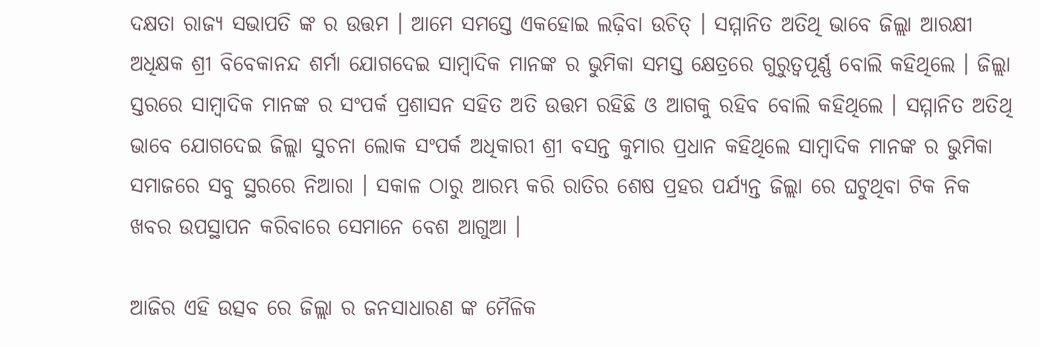ଦକ୍ଷତା ରାଜ୍ୟ ସଭାପତି ଙ୍କ ର ଉତ୍ତମ । ଆମେ ସମସ୍ତେ ଏକହୋଇ ଲଢ଼ିବା ଉଚିତ୍ । ସମ୍ମାନିତ ଅତିଥି ଭାବେ ଜିଲ୍ଲା ଆରକ୍ଷୀ ଅଧିକ୍ଷକ ଶ୍ରୀ ବିବେକାନନ୍ଦ ଶର୍ମା ଯୋଗଦେଇ ସାମ୍ବାଦିକ ମାନଙ୍କ ର ଭୁମିକା ସମସ୍ତ କ୍ଷେତ୍ରରେ ଗୁରୁତ୍ଵପୂର୍ଣ୍ଣ ବୋଲି କହିଥିଲେ । ଜିଲ୍ଲା ସ୍ତରରେ ସାମ୍ବାଦିକ ମାନଙ୍କ ର ସଂପର୍କ ପ୍ରଶାସନ ସହିତ ଅତି ଉତ୍ତମ ରହିଛି ଓ ଆଗକୁ ରହିବ ବୋଲି କହିଥିଲେ । ସମ୍ମାନିତ ଅତିଥି ଭାବେ ଯୋଗଦେଇ ଜିଲ୍ଲା ସୁଚନା ଲୋକ ସଂପର୍କ ଅଧିକାରୀ ଶ୍ରୀ ବସନ୍ତ କୁମାର ପ୍ରଧାନ କହିଥିଲେ ସାମ୍ବାଦିକ ମାନଙ୍କ ର ଭୁମିକା ସମାଜରେ ସବୁ ସ୍ଥରରେ ନିଆରା । ସକାଳ ଠାରୁ ଆରମ୍ଭ କରି ରାତିର ଶେଷ ପ୍ରହର ପର୍ଯ୍ୟନ୍ତ ଜିଲ୍ଲା ରେ ଘଟୁଥିବା ଟିକ ନିକ ଖବର ଉପସ୍ଥାପନ କରିବାରେ ସେମାନେ ବେଶ ଆଗୁଆ ।

ଆଜିର ଏହି ଉତ୍ସବ ରେ ଜିଲ୍ଲା ର ଜନସାଧାରଣ ଙ୍କ ମୈଳିକ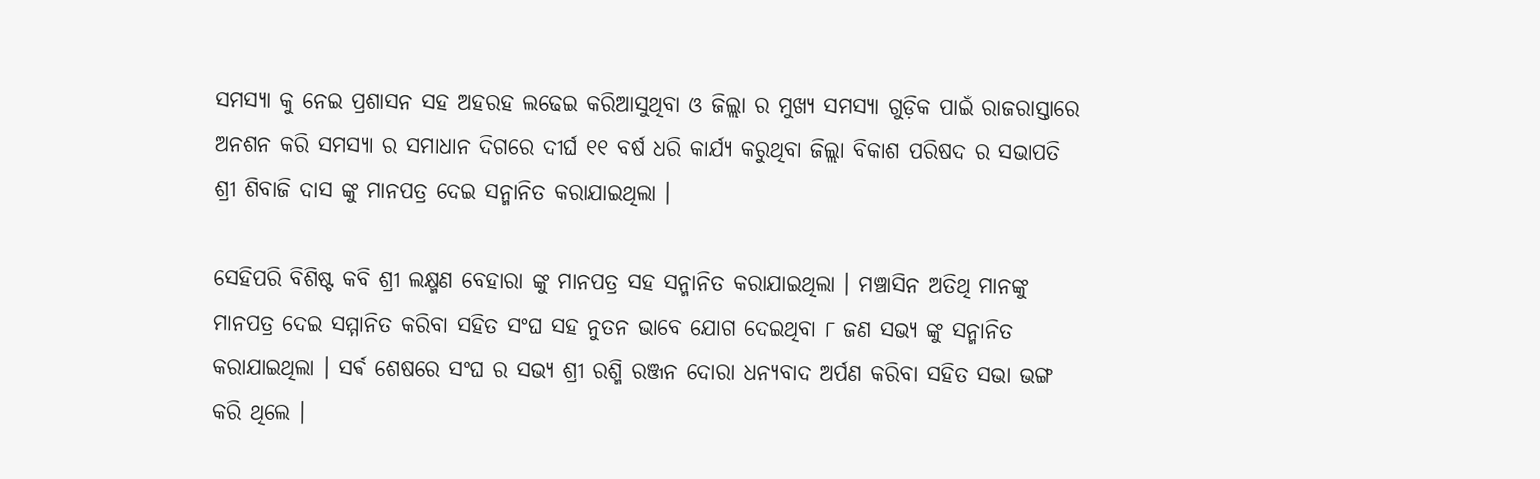ସମସ୍ୟା କୁ ନେଇ ପ୍ରଶାସନ ସହ ଅହରହ ଲଢେଇ କରିଆସୁଥିବା ଓ ଜିଲ୍ଲା ର ମୁଖ୍ୟ ସମସ୍ୟା ଗୁଡ଼ିକ ପାଇଁ ରାଜରାସ୍ତାରେ ଅନଶନ କରି ସମସ୍ୟା ର ସମାଧାନ ଦିଗରେ ଦୀର୍ଘ ୧୧ ବର୍ଷ ଧରି କାର୍ଯ୍ୟ କରୁଥିବା ଜିଲ୍ଲା ବିକାଶ ପରିଷଦ ର ସଭାପତି ଶ୍ରୀ ଶିବାଜି ଦାସ ଙ୍କୁ ମାନପତ୍ର ଦେଇ ସନ୍ମାନିତ କରାଯାଇଥିଲା ।

ସେହିପରି ବିଶିଷ୍ଟ କବି ଶ୍ରୀ ଲକ୍ଷ୍ମଣ ବେହାରା ଙ୍କୁ ମାନପତ୍ର ସହ ସନ୍ମାନିତ କରାଯାଇଥିଲା । ମଞ୍ଚାସିନ ଅତିଥି ମାନଙ୍କୁ ମାନପତ୍ର ଦେଇ ସମ୍ମାନିତ କରିବା ସହିତ ସଂଘ ସହ ନୁତନ ଭାବେ ଯୋଗ ଦେଇଥିବା ୮ ଜଣ ସଭ୍ୟ ଙ୍କୁ ସନ୍ମାନିତ କରାଯାଇଥିଲା । ସର୍ଵ ଶେଷରେ ସଂଘ ର ସଭ୍ଯ ଶ୍ରୀ ରଶ୍ମି ରଞ୍ଜନ ଦୋରା ଧନ୍ୟବାଦ ଅର୍ପଣ କରିବା ସହିତ ସଭା ଭଙ୍ଗ କରି ଥିଲେ ।